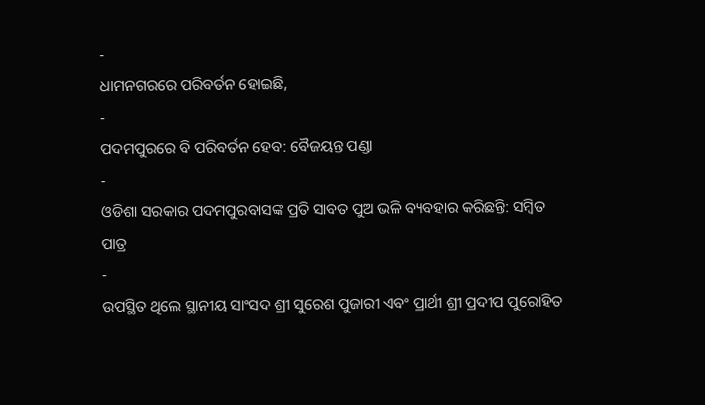-
ଧାମନଗରରେ ପରିବର୍ତନ ହୋଇଛି,
-
ପଦମପୁରରେ ବି ପରିବର୍ତନ ହେବ: ବୈଜୟନ୍ତ ପଣ୍ଡା
-
ଓଡିଶା ସରକାର ପଦମପୁରବାସଙ୍କ ପ୍ରତି ସାବତ ପୁଅ ଭଳି ବ୍ୟବହାର କରିଛନ୍ତି: ସମ୍ବିତ ପାତ୍ର
-
ଉପସ୍ଥିତ ଥିଲେ ସ୍ଥାନୀୟ ସାଂସଦ ଶ୍ରୀ ସୁରେଶ ପୁଜାରୀ ଏବଂ ପ୍ରାର୍ଥୀ ଶ୍ରୀ ପ୍ରଦୀପ ପୁରୋହିତ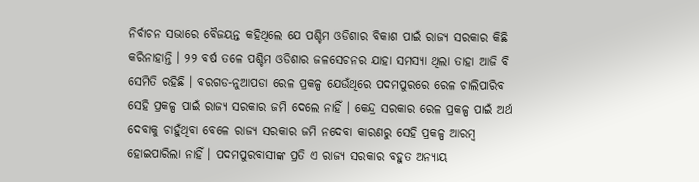ନିର୍ବାଚନ ସଭାରେ ବୈଜୟନ୍ତ କହିଥିଲେ ଯେ ପଶ୍ଚିମ ଓଡିଶାର ବିକାଶ ପାଇଁ ରାଜ୍ୟ ସରକାର କିଛି କରିନାହାନ୍ତି । ୨୨ ବର୍ଷ ତଳେ ପଶ୍ଚିମ ଓଡିଶାର ଜଳସେଚନର ଯାହା ସମସ୍ୟା ଥିଲା ତାହା ଆଜି ବି ସେମିତି ରହିଛି । ବରଗଡ-ନୁଆପଡା ରେଳ ପ୍ରକଳ୍ପ ଯେଉଁଥିରେ ପଦମପୁରରେ ରେଳ ଚାଲିପାରିବ ସେହି ପ୍ରକଳ୍ପ ପାଇଁ ରାଜ୍ୟ ସରକାର ଜମି ଦେଲେ ନାହିଁ । କେନ୍ଦ୍ର ସରକାର ରେଳ ପ୍ରକଳ୍ପ ପାଇଁ ଅର୍ଥ ଦେବାକୁ ଚାହୁଁଥିବା ବେଳେ ରାଜ୍ୟ ସରକାର ଜମି ନଦେବା କାରଣରୁ ସେହି ପ୍ରକଳ୍ପ ଆରମ୍ବ ହୋଇପାରିଲା ନାହିଁ । ପଦମପୁରବାସୀଙ୍କ ପ୍ରତି ଏ ରାଜ୍ୟ ସରକାର ବହୁତ ଅନ୍ୟାୟ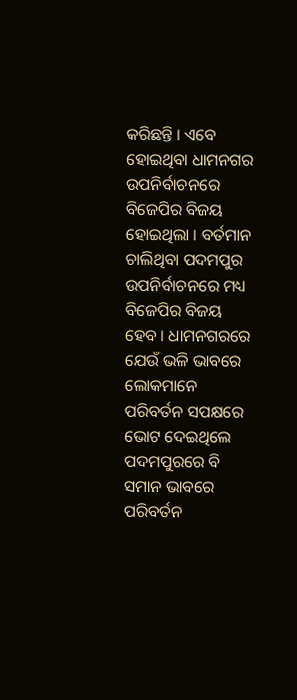କରିଛନ୍ତି । ଏବେ ହୋଇଥିବା ଧାମନଗର ଉପନିର୍ବାଚନରେ ବିଜେପିର ବିଜୟ ହୋଇଥିଲା । ବର୍ତମାନ ଚାଲିଥିବା ପଦମପୁର ଉପନିର୍ବାଚନରେ ମଧ୍ୟ ବିଜେପିର ବିଜୟ ହେବ । ଧାମନଗରରେ ଯେଉଁ ଭଳି ଭାବରେ ଲୋକମାନେ ପରିବର୍ତନ ସପକ୍ଷରେ ଭୋଟ ଦେଇଥିଲେ ପଦମପୁରରେ ବି ସମାନ ଭାବରେ ପରିବର୍ତନ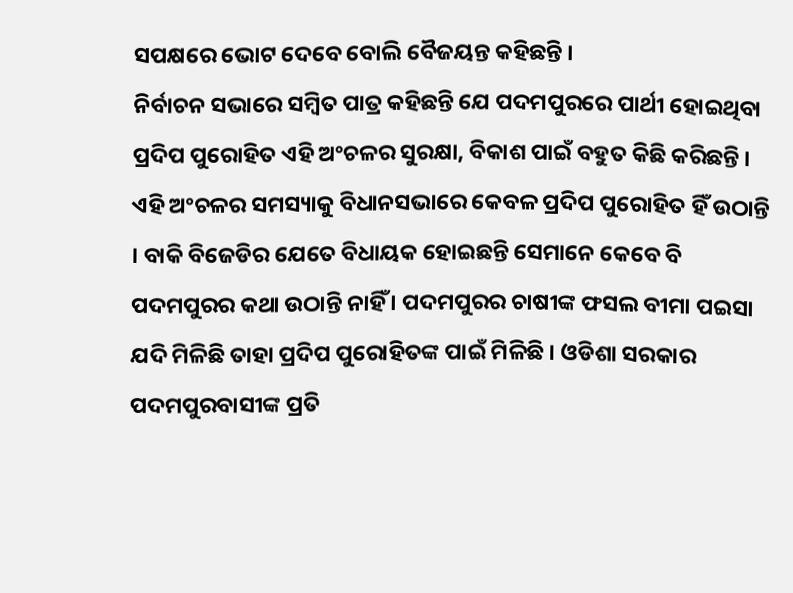ସପକ୍ଷରେ ଭୋଟ ଦେବେ ବୋଲି ବୈଜୟନ୍ତ କହିଛନ୍ତି ।
ନିର୍ବାଚନ ସଭାରେ ସମ୍ବିତ ପାତ୍ର କହିଛନ୍ତି ଯେ ପଦମପୁରରେ ପାର୍ଥୀ ହୋଇଥିବା ପ୍ରଦିପ ପୁରୋହିତ ଏହି ଅଂଚଳର ସୁରକ୍ଷା, ବିକାଶ ପାଇଁ ବହୁତ କିଛି କରିଛନ୍ତି । ଏହି ଅଂଚଳର ସମସ୍ୟାକୁ ବିଧାନସଭାରେ କେବଳ ପ୍ରଦିପ ପୁରୋହିତ ହିଁ ଉଠାନ୍ତି । ବାକି ବିଜେଡିର ଯେତେ ବିଧାୟକ ହୋଇଛନ୍ତି ସେମାନେ କେବେ ବି ପଦମପୁରର କଥା ଉଠାନ୍ତି ନାହିଁ । ପଦମପୁରର ଚାଷୀଙ୍କ ଫସଲ ବୀମା ପଇସା ଯଦି ମିଳିଛି ତାହା ପ୍ରଦିପ ପୁରୋହିତଙ୍କ ପାଇଁ ମିଳିଛି । ଓଡିଶା ସରକାର ପଦମପୁରବାସୀଙ୍କ ପ୍ରତି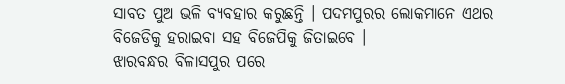ସାବତ ପୁଅ ଭଳି ବ୍ୟବହାର କରୁଛନ୍ତି । ପଦମପୁରର ଲୋକମାନେ ଏଥର ବିଜେଡିକୁ ହରାଇବା ସହ ବିଜେପିକୁ ଜିତାଇବେ ।
ଝାରବନ୍ଧର ବିଳାସପୁର ପରେ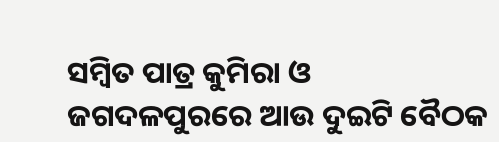ସମ୍ବିତ ପାତ୍ର କୁମିରା ଓ ଜଗଦଳପୁରରେ ଆଉ ଦୁଇଟି ବୈଠକ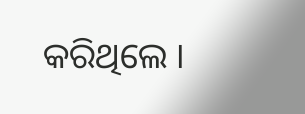କରିଥିଲେ ।